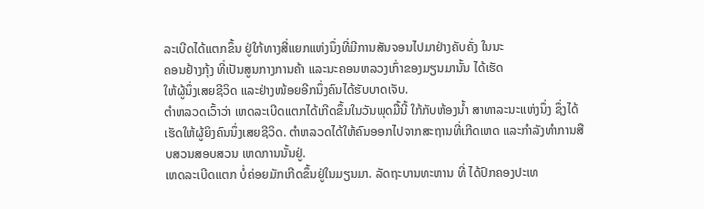ລະເບີດໄດ້ແຕກຂຶ້ນ ຢູ່ໃກ້ທາງສີ່ແຍກແຫ່ງນຶ່ງທີ່ມີການສັນຈອນໄປມາຢ່າງຄັບຄັ່ງ ໃນນະ
ຄອນຢ້າງກຸ້ງ ທີ່ເປັນສູນກາງການຄ້າ ແລະນະຄອນຫລວງເກົ່າຂອງມຽນມານັ້ນ ໄດ້ເຮັດ
ໃຫ້ຜູ້ນຶ່ງເສຍຊີວິດ ແລະຢ່າງໜ້ອຍອີກນຶ່ງຄົນໄດ້ຮັບບາດເຈັບ.
ຕໍາຫລວດເວົ້າວ່າ ເຫດລະເບີດແຕກໄດ້ເກີດຂຶ້ນໃນວັນພຸດມື້ນີ້ ໃກ້ກັບຫ້ອງນໍ້າ ສາທາລະນະແຫ່ງນຶ່ງ ຊຶ່ງໄດ້ເຮັດໃຫ້ຜູ້ຍິງຄົນນຶ່ງເສຍຊີວິດ. ຕໍາຫລວດໄດ້ໃຫ້ຄົນອອກໄປຈາກສະຖານທີ່ເກີດເຫດ ແລະກໍາລັງທໍາການສືບສວນສອບສວນ ເຫດການນັ້ນຢູ່.
ເຫດລະເບີດແຕກ ບໍ່ຄ່ອຍມັກເກີດຂຶ້ນຢູ່ໃນມຽນມາ. ລັດຖະບານທະຫານ ທີ່ ໄດ້ປົກຄອງປະເທ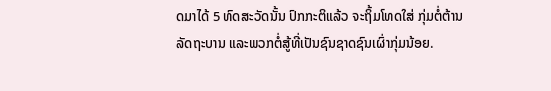ດມາໄດ້ 5 ທົດສະວັດນັ້ນ ປົກກະຕິແລ້ວ ຈະຖິ້ມໂທດໃສ່ ກຸ່ມຕໍ່ຕ້ານລັດຖະບານ ແລະພວກຕໍ່ສູ້ທີ່ເປັນຊົນຊາດຊົນເຜົ່າກຸ່ມນ້ອຍ.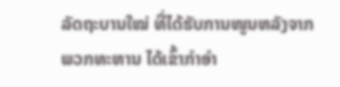ລັດຖະບານໃໝ່ ທີ່ໄດ້ຮັບການໜູນຫລັງຈາກພວກທະຫານ ໄດ້ເຂົ້າກຳອຳ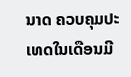ນາດ ຄວບຄຸມປະເທດໃນເດືອນມີ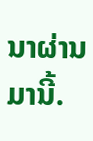ນາຜ່ານມານີ້.